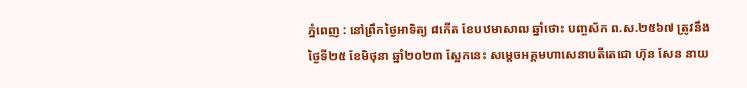ភ្នំពេញ : នៅព្រឹកថ្ងៃអាទិត្យ ៨កើត ខែបឋមាសាឍ ឆ្នាំថោះ បញ្ចស័ក ព.ស.២៥៦៧ ត្រូវនឹងថ្ងៃទី២៥ ខែមិថុនា ឆ្នាំ២០២៣ ស្អែកនេះ សម្តេចអគ្គមហាសេនាបតីតេជោ ហ៊ុន សែន នាយ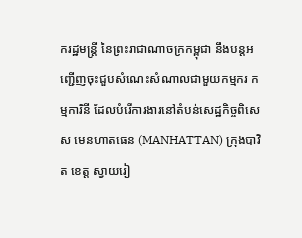ករដ្ឋមន្ត្រី នៃព្រះរាជាណាចក្រកម្ពុជា នឹងបន្តអញ្ជើញចុះជួបសំណេះសំណាលជាមួយកម្មករ កម្មការិនី ដែលបំរើការងារនៅតំបន់សេដ្ឋកិច្ចពិសេស មេនហាតធេន (MANHATTAN) ក្រុងបាវិត ខេត្ត ស្វាយរៀ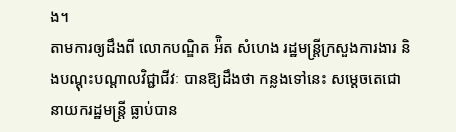ង។
តាមការឲ្យដឹងពី លោកបណ្ឌិត អ៉ិត សំហេង រដ្ឋមន្ត្រីក្រសួងការងារ និងបណ្តុះបណ្តាលវិជ្ជាជីវៈ បានឱ្យដឹងថា កន្លងទៅនេះ សម្តេចតេជោនាយករដ្ឋមន្ត្រី ធ្លាប់បាន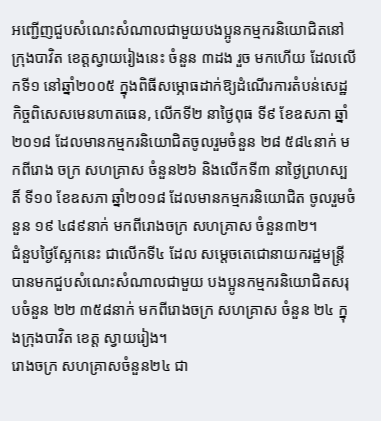អញ្ជើញជួបសំណេះសំណាលជាមួយបងប្អូនកម្មករនិយោជិតនៅ ក្រុងបាវិត ខេត្តស្វាយរៀងនេះ ចំនួន ៣ដង រួច មកហើយ ដែលលើកទី១ នៅឆ្នាំ២០០៥ ក្នុងពិធីសម្ភោធដាក់ឱ្យដំណើរការតំបន់សេដ្ឋកិច្ចពិសេសមេនហាតធេន, លើកទី២ នាថ្ងៃពុធ ទី៩ ខែឧសភា ឆ្នាំ២០១៨ ដែលមានកម្មករនិយោជិតចូលរួមចំនួន ២៨ ៥៨៤នាក់ មកពីរោង ចក្រ សហគ្រាស ចំនួន២៦ និងលើកទី៣ នាថៃ្ងព្រហស្បតិ៍ ទី១០ ខែឧសភា ឆ្នាំ២០១៨ ដែលមានកម្មករនិយោជិត ចូលរួមចំនួន ១៩ ៤៨៩នាក់ មកពីរោងចក្រ សហគ្រាស ចំនួន៣២។
ជំនួបថ្ងៃស្អែកនេះ ជាលើកទី៤ ដែល សម្តេចតេជោនាយករដ្ឋមន្ត្រី បានមកជួបសំណេះសំណាលជាមួយ បងប្អូនកម្មករនិយោជិតសរុបចំនួន ២២ ៣៥៨នាក់ មកពីរោងចក្រ សហគ្រាស ចំនួន ២៤ ក្នុងក្រុងបាវិត ខេត្ត ស្វាយរៀង។
រោងចក្រ សហគ្រាសចំនួន២៤ ជា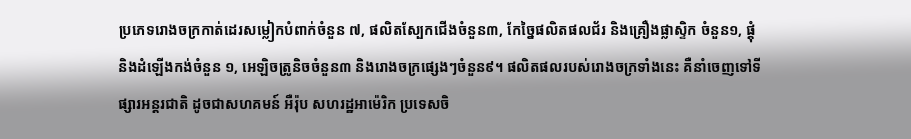ប្រភេទរោងចក្រកាត់ដេរសម្លៀកបំពាក់ចំនួន ៧, ផលិតស្បែកជើងចំនួន៣, កែច្នៃផលិតផលជ័រ និងគ្រឿងផ្លាស្ទិក ចំនួន១, ផ្តុំនិងដំឡើងកង់ចំនួន ១, អេឡិចត្រូនិចចំនួន៣ និងរោងចក្រផ្សេងៗចំនួន៩។ ផលិតផលរបស់រោងចក្រទាំងនេះ គឺនាំចេញទៅទីផ្សារអន្តរជាតិ ដូចជាសហគមន៍ អឺរ៉ុប សហរដ្ឋអាម៉េរិក ប្រទេសចិ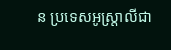ន ប្រទេសអូស្ត្រាលីជា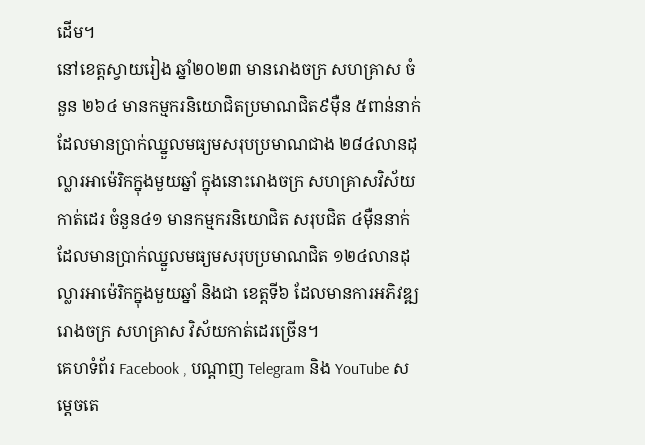ដើម។
នៅខេត្តស្វាយរៀង ឆ្នាំ២០២៣ មានរោងចក្រ សហគ្រាស ចំនួន ២៦៤ មានកម្មករនិយោជិតប្រមាណជិត៩ម៉ឺន ៥ពាន់នាក់ ដែលមានប្រាក់ឈ្នួលមធ្យមសរុបប្រមាណជាង ២៨៤លានដុល្លារអាម៉េរិកក្នុងមួយឆ្នាំ ក្នុងនោះរោងចក្រ សហគ្រាសវិស័យកាត់ដេរ ចំនួន៤១ មានកម្មករនិយោជិត សរុបជិត ៤ម៉ឺននាក់ ដែលមានប្រាក់ឈ្នួលមធ្យមសរុបប្រមាណជិត ១២៤លានដុល្លារអាម៉េរិកក្នុងមួយឆ្នាំ និងជា ខេត្តទី៦ ដែលមានការអភិវឌ្ឍរោងចក្រ សហគ្រាស វិស័យកាត់ដេរច្រើន។
គេហទំព័រ Facebook , បណ្តាញ Telegram និង YouTube សម្ដេចតេ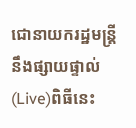ជោនាយករដ្ឋមន្ត្រី នឹងផ្សាយផ្ទាល់(Live)ពិធីនេះ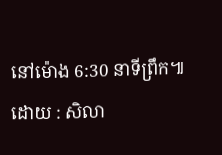នៅម៉ោង 6:30 នាទីព្រឹក៕
ដោយ : សិលា